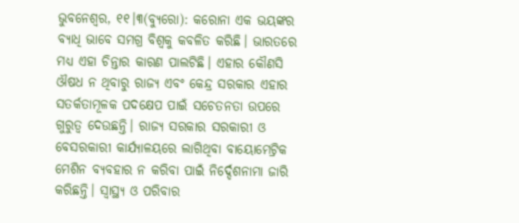ଭୁବନେଶ୍ୱର, ୧୧।୩(ବ୍ୟୁରୋ): କରୋନା ଏକ ଭୟଙ୍କର ବ୍ୟାଧି ଭାବେ ସମଗ୍ର ବିଶ୍ୱକୁ କବଳିତ କରିଛି। ଭାରତରେ ମଧ୍ୟ ଏହା ଚିନ୍ତାର କାରଣ ପାଲଟିଛି। ଏହାର କୌଣସି ଔଷଧ ନ ଥିବାରୁ ରାଜ୍ୟ ଏବଂ କେନ୍ଦ୍ର ସରକାର ଏହାର ସତର୍କତାମୂଳକ ପଦକ୍ଷେପ ପାଇଁ ସଚେତନତା ଉପରେ ଗୁରୁତ୍ୱ ଦେଉଛନ୍ତି। ରାଜ୍ୟ ସରକାର ସରକାରୀ ଓ ବେସରକାରୀ କାର୍ଯ୍ୟାଳୟରେ ଲାଗିଥିବା ବାୟୋମେଟ୍ରିକ ମେଶିନ ବ୍ୟବହାର ନ କରିବା ପାଇଁ ନିର୍ଦ୍ଦେଶନାମା ଜାରି କରିଛନ୍ତି। ସ୍ବାସ୍ଥ୍ୟ ଓ ପରିବାର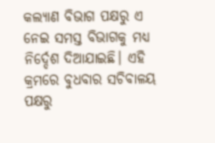କଲ୍ୟାଣ ବିଭାଗ ପକ୍ଷରୁ ଏ ନେଇ ସମସ୍ତ ବିଭାଗକୁ ମଧ୍ୟ ନିର୍ଦ୍ଦେଶ ଦିଆଯାଇଛି। ଏହି କ୍ରମରେ ବୁଧବାର ସଚିବାଳୟ ପକ୍ଷରୁ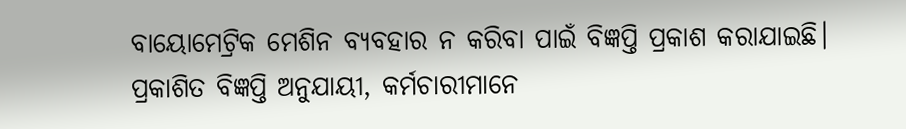ବାୟୋମେଟ୍ରିକ ମେଶିନ ବ୍ୟବହାର ନ କରିବା ପାଇଁ ବିଜ୍ଞପ୍ତି ପ୍ରକାଶ କରାଯାଇଛି। ପ୍ରକାଶିତ ବିଜ୍ଞପ୍ତି ଅନୁଯାୟୀ, କର୍ମଚାରୀମାନେ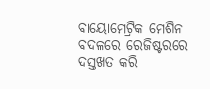ବାୟୋମେଟ୍ରିକ ମେଶିନ ବଦଳରେ ରେଜିଷ୍ଟରରେ ଦସ୍ତଖତ କରି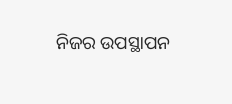ନିଜର ଉପସ୍ଥାପନ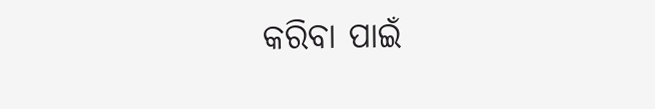କରିବା ପାଇଁ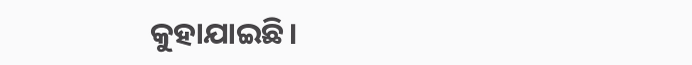କୁହାଯାଇଛି।